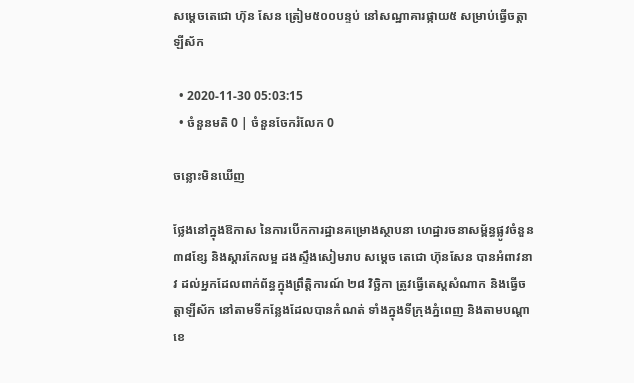សម្តេចតេជោ ហ៊ុន សែន ត្រៀម៥០០បន្ទប់ នៅសណ្ឋាគារផ្កាយ៥ សម្រាប់ធ្វើចត្តាឡីស័ក

  • 2020-11-30 05:03:15
  • ចំនួនមតិ 0 | ចំនួនចែករំលែក 0

ចន្លោះមិនឃើញ

ថ្លែងនៅក្នុងឱកាស នៃការបើកការដ្ឋានគម្រោងស្ថាបនា ហេដ្ឋារចនាសម្ព័ន្ធផ្លូវចំនួន៣៨ខ្សែ និងស្តារកែលម្អ ដងស្ទឹងសៀមរាប សម្តេច តេជោ ហ៊ុនសែន បានអំពាវនាវ ដល់អ្នកដែលពាក់ព័ន្ធក្នុងព្រឹត្តិការណ៍ ២៨ វិច្ឆិកា ត្រូវធ្វើតេស្តសំណាក និងធ្វើចត្តាឡីស័ក នៅតាមទីកន្លែងដែលបានកំណត់ ទាំងក្នុងទីក្រុងភ្នំពេញ និងតាមបណ្តាខេ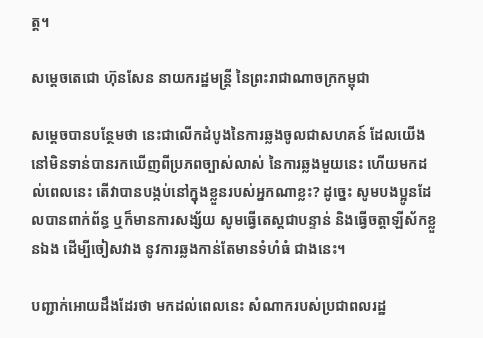ត្ត។

សម្តេចតេជោ ហ៊ុនសែន នាយករដ្ឋមន្ត្រី នៃព្រះរាជាណាចក្រកម្ពុជា

សម្តេចបានបន្ថែមថា នេះជាលើកដំបូងនៃការឆ្លងចូលជាសហគន៍ ដែលយើងនៅមិនទាន់បានរកឃើញពីប្រភពច្បាស់លាស់ នៃការឆ្លងមួយនេះ ហើយមកដល់ពេលនេះ តើវាបានបង្កប់នៅក្នុងខ្លួនរបស់អ្នកណាខ្លះ? ដូច្នេះ សូមបងប្អូនដែលបានពាក់ព័ន្ធ ឬក៏មានការសង្ស័យ សូមធ្វើតេស្តជាបន្ទាន់ និងធ្វើចត្តាឡីស័កខ្លួនឯង ដើម្បីចៀសវាង នូវការឆ្លងកាន់តែមានទំហំធំ ជាងនេះ។

បញ្ជាក់អោយដឹងដែរថា មកដល់ពេលនេះ សំណាករបស់ប្រជាពលរដ្ឋ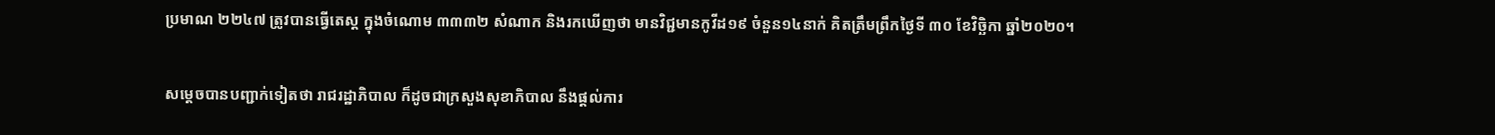ប្រមាណ ២២៤៧ ត្រូវបានធ្វើតេស្ត ក្នុងចំណោម ៣៣៣២ សំណាក និងរកឃើញថា មានវិជ្ជមានកូវីដ១៩ ចំនួន១៤នាក់ គិតត្រឹមព្រឹកថ្ងៃទី ៣០ ខែវិច្ឆិកា ឆ្នាំ២០២០។

សម្តេចបានបញ្ជាក់ទៀតថា រាជរដ្ឋាភិបាល ក៏ដូចជាក្រសួងសុខាភិបាល នឹងផ្តល់ការ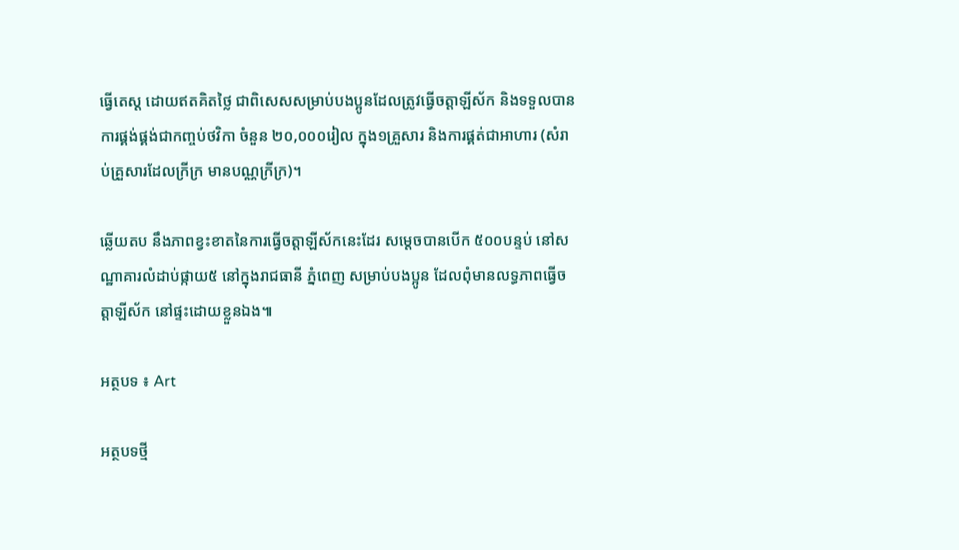ធ្វើតេស្ត ដោយឥតគិតថ្លៃ ជាពិសេសសម្រាប់បងប្អូនដែលត្រូវធ្វើចត្តាឡីស័ក និងទទួលបានការផ្គង់ផ្គង់ជាកញ្ចប់ថវិកា ចំនួន ២០,០០០រៀល ក្នុង១គ្រួសារ និងការផ្គត់ជាអាហារ (សំរាប់គ្រួសារដែលក្រីក្រ មានបណ្ណក្រីក្រ)។

ឆ្លើយតប នឹងភាពខ្វះខាតនៃការធ្វើចត្តាឡីស័កនេះដែរ សម្តេចបានបើក ៥០០បន្ទប់ នៅសណ្ឋាគារលំដាប់ផ្កាយ៥ នៅក្នុងរាជធានី ភ្នំពេញ សម្រាប់បងប្អូន ដែលពុំមានលទ្ធភាពធ្វើចត្តាឡីស័ក នៅផ្ទះដោយខ្លួនឯង៕

អត្ថបទ ៖ Art

អត្ថបទថ្មី